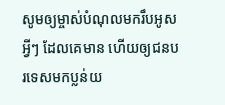សូមឲ្យម្ចាស់បំណុលមករឹបអូសអ្វីៗ ដែលគេមាន ហើយឲ្យជនបរទេសមកប្លន់យ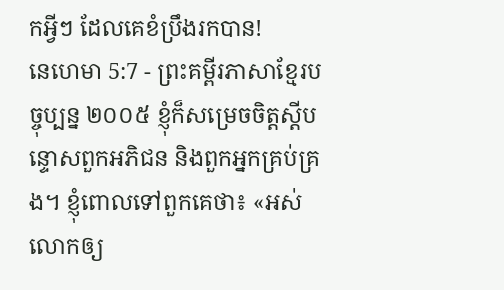កអ្វីៗ ដែលគេខំប្រឹងរកបាន!
នេហេមា 5:7 - ព្រះគម្ពីរភាសាខ្មែរបច្ចុប្បន្ន ២០០៥ ខ្ញុំក៏សម្រេចចិត្តស្ដីបន្ទោសពួកអភិជន និងពួកអ្នកគ្រប់គ្រង។ ខ្ញុំពោលទៅពួកគេថា៖ «អស់លោកឲ្យ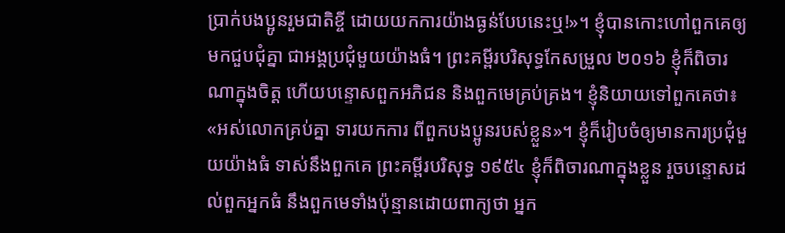ប្រាក់បងប្អូនរួមជាតិខ្ចី ដោយយកការយ៉ាងធ្ងន់បែបនេះឬ!»។ ខ្ញុំបានកោះហៅពួកគេឲ្យមកជួបជុំគ្នា ជាអង្គប្រជុំមួយយ៉ាងធំ។ ព្រះគម្ពីរបរិសុទ្ធកែសម្រួល ២០១៦ ខ្ញុំក៏ពិចារណាក្នុងចិត្ត ហើយបន្ទោសពួកអភិជន និងពួកមេគ្រប់គ្រង។ ខ្ញុំនិយាយទៅពួកគេថា៖ «អស់លោកគ្រប់គ្នា ទារយកការ ពីពួកបងប្អូនរបស់ខ្លួន»។ ខ្ញុំក៏រៀបចំឲ្យមានការប្រជុំមួយយ៉ាងធំ ទាស់នឹងពួកគេ ព្រះគម្ពីរបរិសុទ្ធ ១៩៥៤ ខ្ញុំក៏ពិចារណាក្នុងខ្លួន រួចបន្ទោសដល់ពួកអ្នកធំ នឹងពួកមេទាំងប៉ុន្មានដោយពាក្យថា អ្នក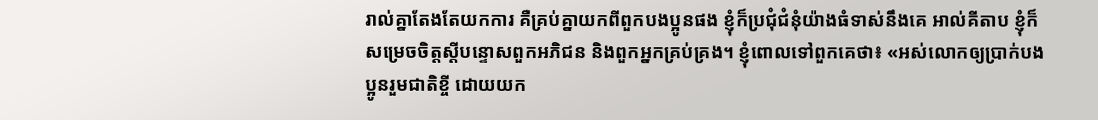រាល់គ្នាតែងតែយកការ គឺគ្រប់គ្នាយកពីពួកបងប្អូនផង ខ្ញុំក៏ប្រជុំជំនុំយ៉ាងធំទាស់នឹងគេ អាល់គីតាប ខ្ញុំក៏សម្រេចចិត្តស្ដីបន្ទោសពួកអភិជន និងពួកអ្នកគ្រប់គ្រង។ ខ្ញុំពោលទៅពួកគេថា៖ «អស់លោកឲ្យប្រាក់បងប្អូនរួមជាតិខ្ចី ដោយយក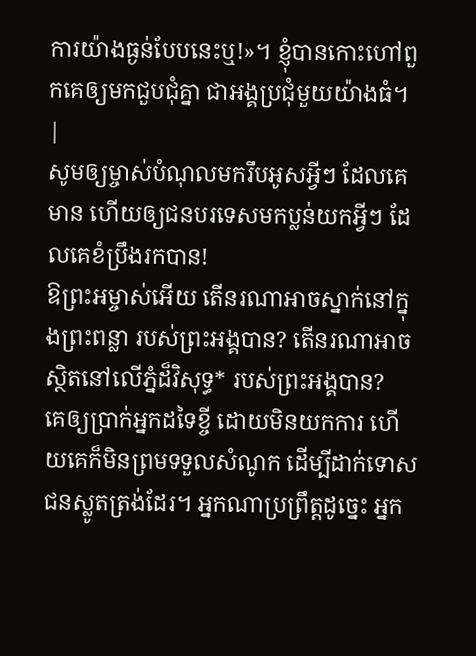ការយ៉ាងធ្ងន់បែបនេះឬ!»។ ខ្ញុំបានកោះហៅពួកគេឲ្យមកជួបជុំគ្នា ជាអង្គប្រជុំមួយយ៉ាងធំ។ |
សូមឲ្យម្ចាស់បំណុលមករឹបអូសអ្វីៗ ដែលគេមាន ហើយឲ្យជនបរទេសមកប្លន់យកអ្វីៗ ដែលគេខំប្រឹងរកបាន!
ឱព្រះអម្ចាស់អើយ តើនរណាអាចស្នាក់នៅក្នុងព្រះពន្លា របស់ព្រះអង្គបាន? តើនរណាអាចស្ថិតនៅលើភ្នំដ៏វិសុទ្ធ* របស់ព្រះអង្គបាន?
គេឲ្យប្រាក់អ្នកដទៃខ្ចី ដោយមិនយកការ ហើយគេក៏មិនព្រមទទួលសំណូក ដើម្បីដាក់ទោសជនស្លូតត្រង់ដែរ។ អ្នកណាប្រព្រឹត្តដូច្នេះ អ្នក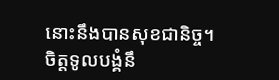នោះនឹងបានសុខជានិច្ច។
ចិត្តទូលបង្គំនឹ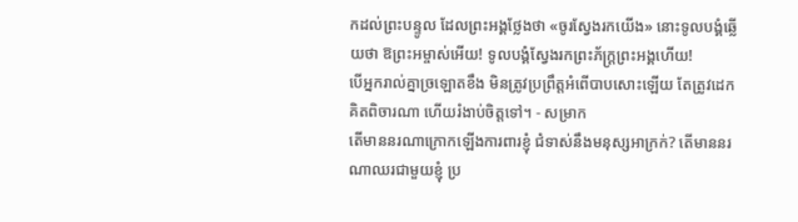កដល់ព្រះបន្ទូល ដែលព្រះអង្គថ្លែងថា «ចូរស្វែងរកយើង» នោះទូលបង្គំឆ្លើយថា ឱព្រះអម្ចាស់អើយ! ទូលបង្គំស្វែងរកព្រះភ័ក្ត្រព្រះអង្គហើយ!
បើអ្នករាល់គ្នាច្រឡោតខឹង មិនត្រូវប្រព្រឹត្តអំពើបាបសោះឡើយ តែត្រូវដេកគិតពិចារណា ហើយរំងាប់ចិត្តទៅ។ - សម្រាក
តើមាននរណាក្រោកឡើងការពារខ្ញុំ ជំទាស់នឹងមនុស្សអាក្រក់? តើមាននរណាឈរជាមួយខ្ញុំ ប្រ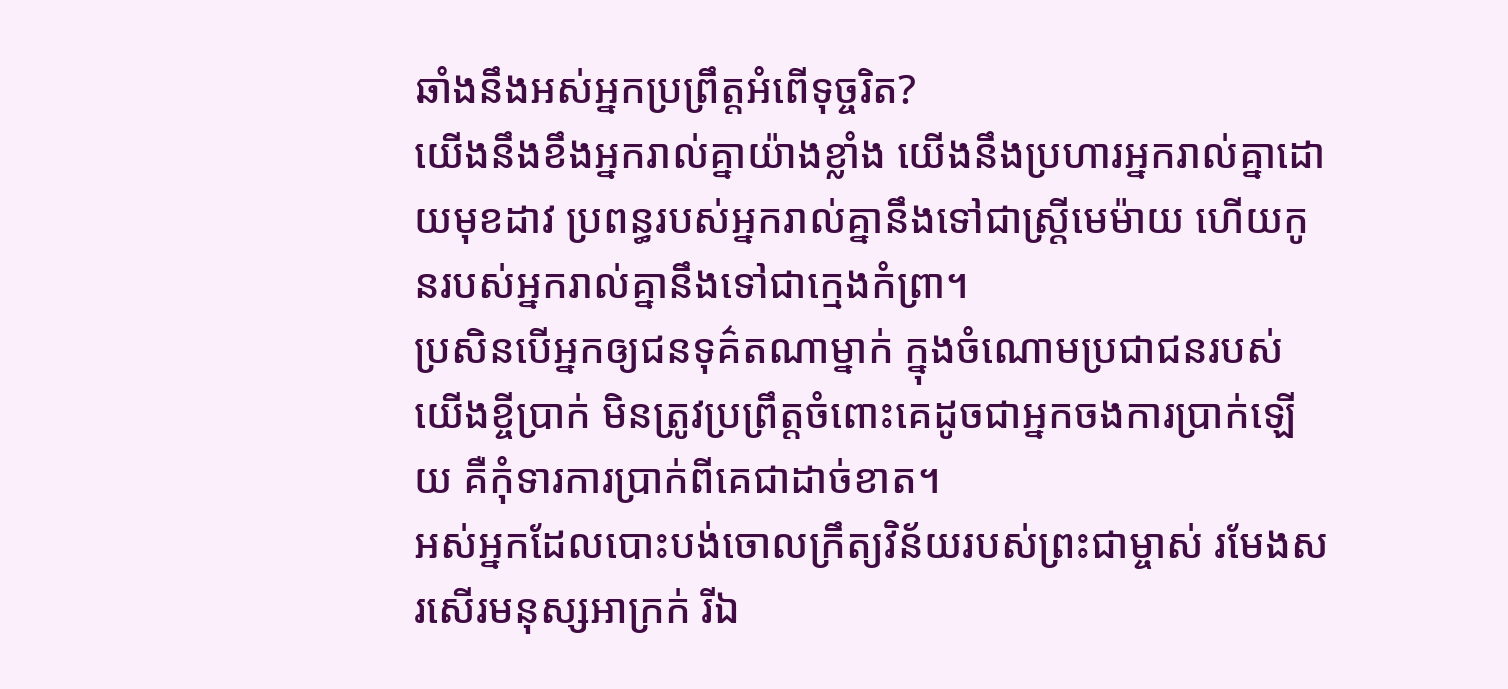ឆាំងនឹងអស់អ្នកប្រព្រឹត្តអំពើទុច្ចរិត?
យើងនឹងខឹងអ្នករាល់គ្នាយ៉ាងខ្លាំង យើងនឹងប្រហារអ្នករាល់គ្នាដោយមុខដាវ ប្រពន្ធរបស់អ្នករាល់គ្នានឹងទៅជាស្ត្រីមេម៉ាយ ហើយកូនរបស់អ្នករាល់គ្នានឹងទៅជាក្មេងកំព្រា។
ប្រសិនបើអ្នកឲ្យជនទុគ៌តណាម្នាក់ ក្នុងចំណោមប្រជាជនរបស់យើងខ្ចីប្រាក់ មិនត្រូវប្រព្រឹត្តចំពោះគេដូចជាអ្នកចងការប្រាក់ឡើយ គឺកុំទារការប្រាក់ពីគេជាដាច់ខាត។
អស់អ្នកដែលបោះបង់ចោលក្រឹត្យវិន័យរបស់ព្រះជាម្ចាស់ រមែងសរសើរមនុស្សអាក្រក់ រីឯ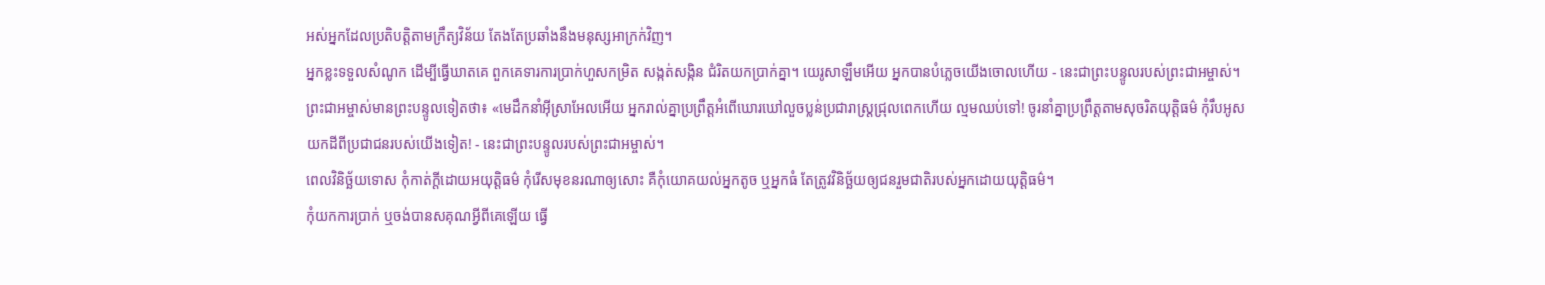អស់អ្នកដែលប្រតិបត្តិតាមក្រឹត្យវិន័យ តែងតែប្រឆាំងនឹងមនុស្សអាក្រក់វិញ។
អ្នកខ្លះទទួលសំណូក ដើម្បីធ្វើឃាតគេ ពួកគេទារការប្រាក់ហួសកម្រិត សង្កត់សង្កិន ជំរិតយកប្រាក់គ្នា។ យេរូសាឡឹមអើយ អ្នកបានបំភ្លេចយើងចោលហើយ - នេះជាព្រះបន្ទូលរបស់ព្រះជាអម្ចាស់។
ព្រះជាអម្ចាស់មានព្រះបន្ទូលទៀតថា៖ «មេដឹកនាំអ៊ីស្រាអែលអើយ អ្នករាល់គ្នាប្រព្រឹត្តអំពើឃោរឃៅលួចប្លន់ប្រជារាស្ត្រជ្រុលពេកហើយ ល្មមឈប់ទៅ! ចូរនាំគ្នាប្រព្រឹត្តតាមសុចរិតយុត្តិធម៌ កុំរឹបអូសយកដីពីប្រជាជនរបស់យើងទៀត! - នេះជាព្រះបន្ទូលរបស់ព្រះជាអម្ចាស់។
ពេលវិនិច្ឆ័យទោស កុំកាត់ក្ដីដោយអយុត្តិធម៌ កុំរើសមុខនរណាឲ្យសោះ គឺកុំយោគយល់អ្នកតូច ឬអ្នកធំ តែត្រូវវិនិច្ឆ័យឲ្យជនរួមជាតិរបស់អ្នកដោយយុត្តិធម៌។
កុំយកការប្រាក់ ឬចង់បានសគុណអ្វីពីគេឡើយ ធ្វើ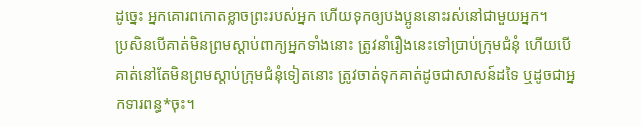ដូច្នេះ អ្នកគោរពកោតខ្លាចព្រះរបស់អ្នក ហើយទុកឲ្យបងប្អូននោះរស់នៅជាមួយអ្នក។
ប្រសិនបើគាត់មិនព្រមស្ដាប់ពាក្យអ្នកទាំងនោះ ត្រូវនាំរឿងនេះទៅប្រាប់ក្រុមជំនុំ ហើយបើគាត់នៅតែមិនព្រមស្ដាប់ក្រុមជំនុំទៀតនោះ ត្រូវចាត់ទុកគាត់ដូចជាសាសន៍ដទៃ ឬដូចជាអ្នកទារពន្ធ*ចុះ។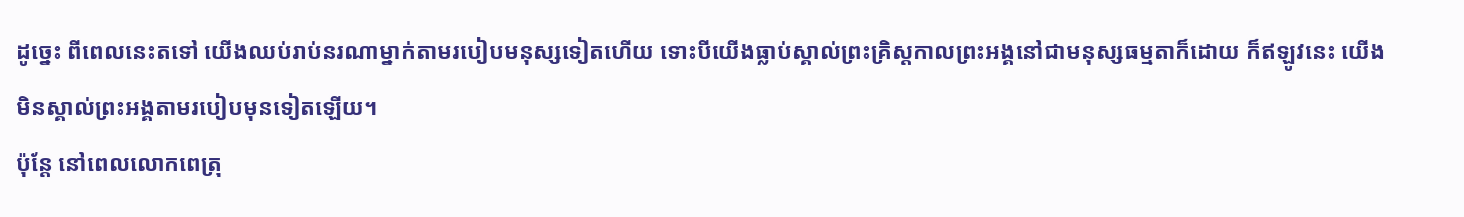ដូច្នេះ ពីពេលនេះតទៅ យើងឈប់រាប់នរណាម្នាក់តាមរបៀបមនុស្សទៀតហើយ ទោះបីយើងធ្លាប់ស្គាល់ព្រះគ្រិស្តកាលព្រះអង្គនៅជាមនុស្សធម្មតាក៏ដោយ ក៏ឥឡូវនេះ យើងមិនស្គាល់ព្រះអង្គតាមរបៀបមុនទៀតឡើយ។
ប៉ុន្តែ នៅពេលលោកពេត្រុ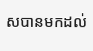សបានមកដល់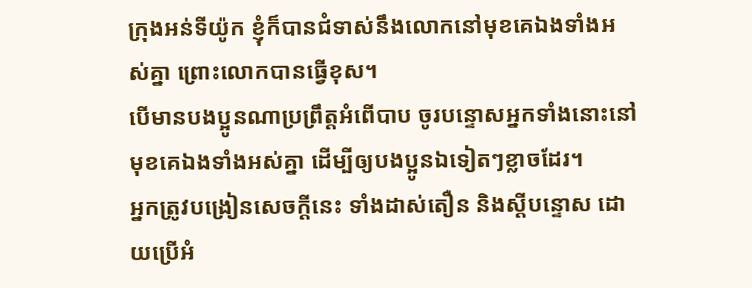ក្រុងអន់ទីយ៉ូក ខ្ញុំក៏បានជំទាស់នឹងលោកនៅមុខគេឯងទាំងអស់គ្នា ព្រោះលោកបានធ្វើខុស។
បើមានបងប្អូនណាប្រព្រឹត្តអំពើបាប ចូរបន្ទោសអ្នកទាំងនោះនៅមុខគេឯងទាំងអស់គ្នា ដើម្បីឲ្យបងប្អូនឯទៀតៗខ្លាចដែរ។
អ្នកត្រូវបង្រៀនសេចក្ដីនេះ ទាំងដាស់តឿន និងស្ដីបន្ទោស ដោយប្រើអំ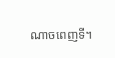ណាចពេញទី។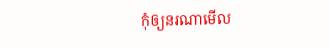កុំឲ្យនរណាមើល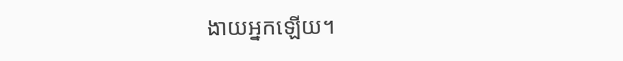ងាយអ្នកឡើយ។